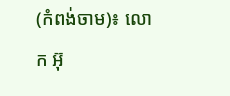(កំពង់ចាម)៖ លោក អ៊ុ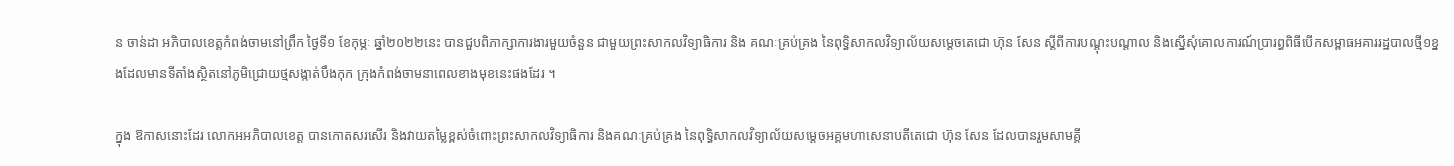ន ចាន់ដា អភិបាលខេត្តកំពង់ចាមនៅព្រឹក ថ្ងៃទី១ ខែកុម្ភៈ ឆ្នាំ២០២២នេះ បានជួបពិភាក្សាការងារមួយចំនួន ជាមួយព្រះសាកលវិទ្យាធិការ និង គណៈគ្រប់គ្រង នៃពុទ្ធិសាកលវិទ្យាល័យសម្តេចតេជោ ហ៊ុន សែន ស្តីពីការបណ្តុះបណ្តាល និងស្នេីសុំគោលការណ៍ប្រារព្ធពិធីបេីកសម្ពាធអគាររដ្ឋបាលថ្មី១ខ្នងដែលមានទីតាំងស្ថិតនៅភូមិជ្រោយថ្មសង្កាត់បឹងកុក ក្រុងកំពង់ចាមនាពេលខាងមុខនេះផងដែរ ។

ក្នុង ឱកាសនោះដែរ លោកអអភិបាលខេត្ត បានកោតសរសើរ និងវាយតម្លៃខ្ពស់ចំពោះព្រះសាកលវិទ្យាធិការ និងគណៈគ្រប់គ្រង នៃពុទ្ធិសាកលវិទ្យាល័យសម្តេចអគ្គមហាសេនាបតីតេជោ ហ៊ុន សែន ដែលបានរួមសាមគ្គី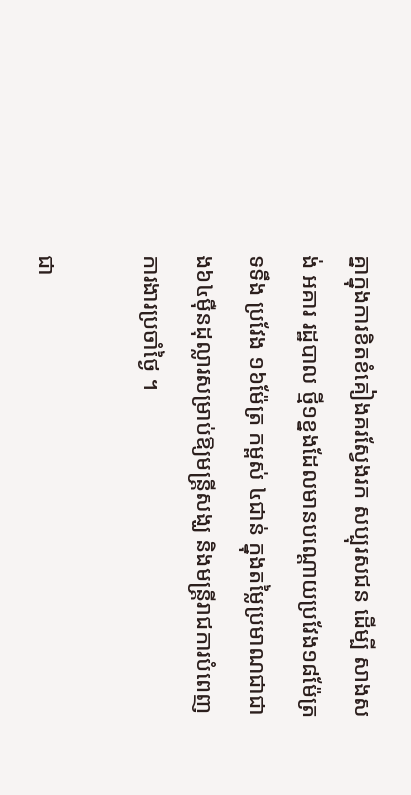គ្នាក្នុងការខិតខំគៀងគរស្វែងរក សប្បុរសជន ដេីម្បី សាងសង់ អគារ រដ្ឋបាល ថ្មី១ខ្នងដែលមានបណ្ដោយប្រវែង១៨ម៉ែត្រ ទទឹង ប្រវែង ១៦ម៉ែត្រ កម្ពស់ ៤ជាន់ ក្នុងតម្លៃប្រមាណជាជាង៦៤ម៉ឺនដុល្លារសម្រាប់ឱ្យមន្ត្រីសង្ឃ និងមន្ត្រីរាជការបំពេញការងារប្រចាំថ្ងៃ ។

ជា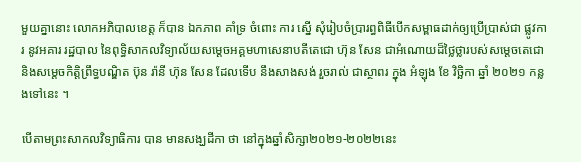មួយគ្នានោះ លោកអភិបាលខេត្ត ក៏បាន ឯកភាព គាំទ្រ ចំពោះ ការ ស្នើ សុំរៀបចំប្រារព្ធពិធីបេីកសម្ពាធដាក់ឲ្យប្រេីប្រាស់ជា ផ្លូវការ នូវអគារ រដ្ឋបាល នៃពុទ្ធិសាកលវិទ្យាល័យសម្តេចអគ្គមហាសេនាបតីតេជោ ហ៊ុន សែន ជាអំណោយដ៏ថ្លៃថ្លារបស់សម្តេចតេជោ និងសម្តេចកិត្តិព្រឹទ្ធបណ្ឌិត ប៊ុន រ៉ានី ហ៊ុន សែន ដែលទើប នឹងសាងសង់ រួចរាល់ ជាស្ថាពរ ក្នុង អំឡុង ខែ វិច្ឆិកា ឆ្នាំ ២០២១ កន្លងទៅនេះ ។

បេីតាមព្រះសាកលវិទ្យាធិការ បាន មានសង្ឃដីកា ថា នៅក្នុងឆ្នាំសិក្សា២០២១-២០២២នេះ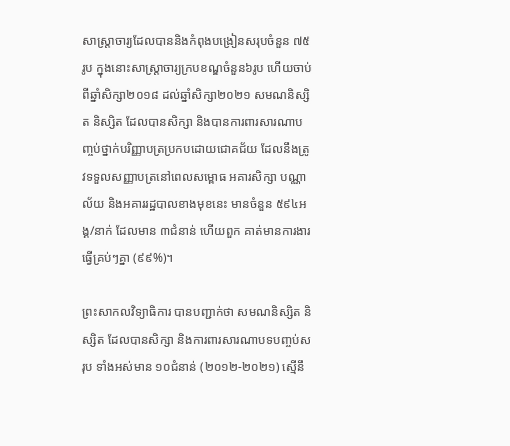សាស្ត្រាចារ្យដែលបាននិងកំពុងបង្រៀនសរុបចំនួន ៧៥រូប ក្នុងនោះសាស្ដ្រាចារ្យក្របខណ្ឌចំនួន៦រូប ហេីយចាប់ពីឆ្នាំសិក្សា២០១៨ ដល់ឆ្នាំសិក្សា២០២១ សមណនិស្សិត និស្សិត ដែលបានសិក្សា និងបានការពារសារណាបញ្ចប់ថ្នាក់បរិញ្ញាបត្រប្រកបដោយជោគជ័យ ដែលនឹងត្រូវទទួលសញ្ញាបត្រនៅពេលសម្ពោធ អគារសិក្សា បណ្ណាល័យ និងអគាររដ្ឋបាលខាងមុខនេះ មានចំនួន ៥៩៤អង្គ/នាក់ ដែលមាន ៣ជំនាន់ ហើយពួក គាត់មានការងារធ្វើគ្រប់ៗគ្នា (៩៩%)។

ព្រះសាកលវិទ្យាធិការ បានបញ្ជាក់ថា សមណនិស្សិត និស្សិត ដែលបានសិក្សា និងការពារសារណាបទបញ្ចប់សរុប ទាំងអស់មាន ១០ជំនាន់ (២០១២-២០២១) ស្មើនឹ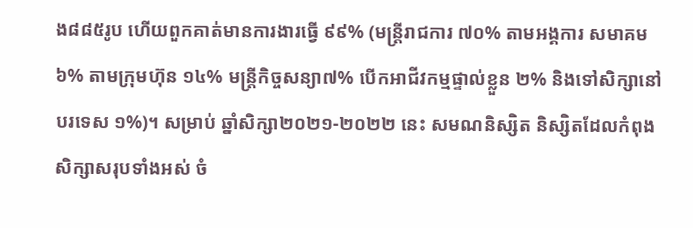ង៨៨៥រូប ហើយពួកគាត់មានការងារធ្វើ ៩៩% (មន្ត្រីរាជការ ៧០% តាមអង្គការ សមាគម ៦% តាមក្រុមហ៊ុន ១៤% មន្ត្រីកិច្ចសន្យា៧% បើកអាជីវកម្មផ្ទាល់ខ្លួន ២% និងទៅសិក្សានៅបរទេស ១%)។ សម្រាប់ ឆ្នាំសិក្សា២០២១-២០២២ នេះ សមណនិស្សិត និស្សិតដែលកំពុងសិក្សាសរុបទាំងអស់ ចំ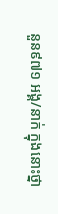នួន៩៧១ អង្គ/នាក់ ក្នុងនោះថ្នា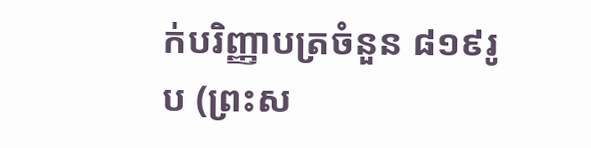ក់បរិញ្ញាបត្រចំនួន ៨១៩រូប (ព្រះស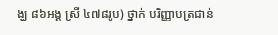ង្ឃ ៨៦អង្គ ស្រី ៤៧៨រូប) ថ្នាក់ បរិញ្ញាបត្រជាន់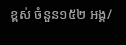ខ្ពស់ ចំនួន១៥២ អង្គ/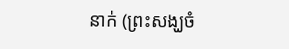នាក់ (ព្រះសង្ឃចំ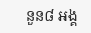នួន៨ អង្គ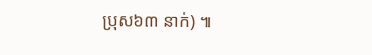ប្រុស៦៣ នាក់) ៕